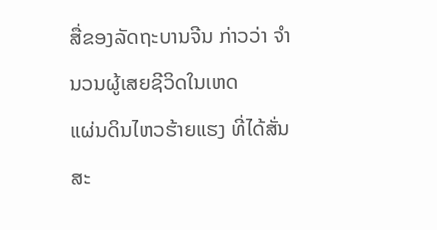ສື່ຂອງລັດຖະບານຈີນ ກ່າວວ່າ ຈໍານວນຜູ້ເສຍຊີວິດໃນເຫດ
ແຜ່ນດິນໄຫວຮ້າຍແຮງ ທີ່ໄດ້ສັ່ນສະ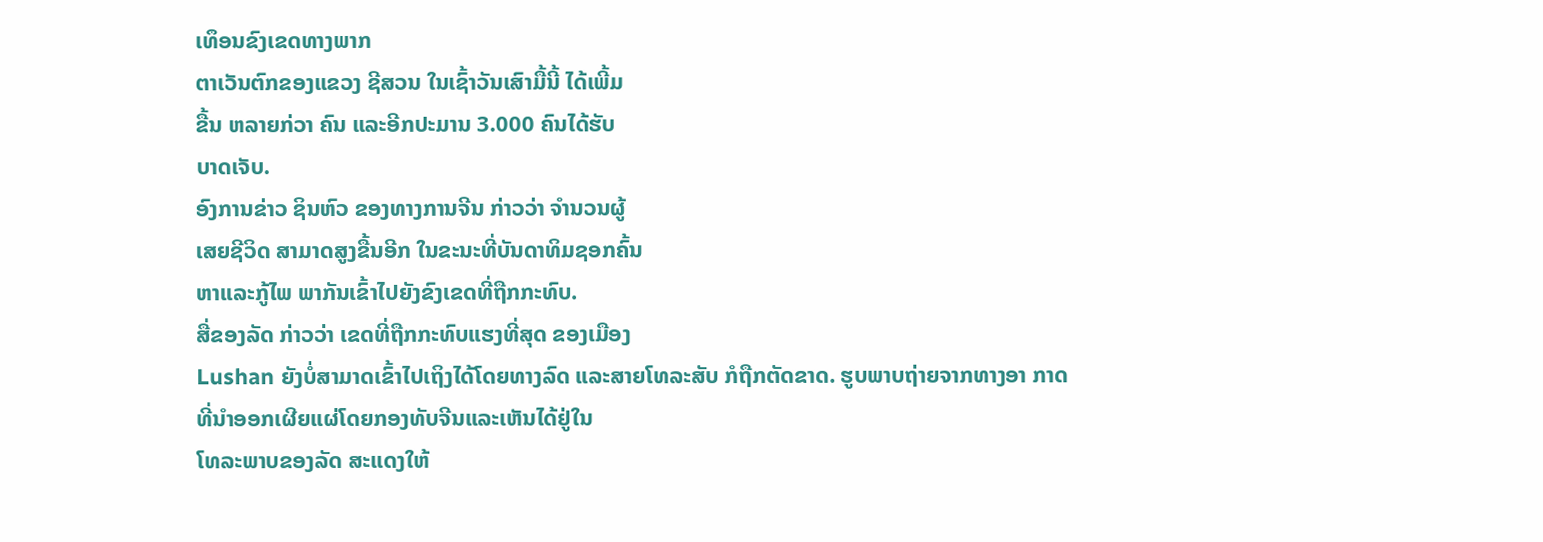ເທຶອນຂົງເຂດທາງພາກ
ຕາເວັນຕົກຂອງແຂວງ ຊີສວນ ໃນເຊົ້າວັນເສົາມື້ນີ້ ໄດ້ເພີ້ມ
ຂື້ນ ຫລາຍກ່ວາ ຄົນ ແລະອີກປະມານ 3.000 ຄົນໄດ້ຮັບ
ບາດເຈັບ.
ອົງການຂ່າວ ຊິນຫົວ ຂອງທາງການຈີນ ກ່າວວ່າ ຈໍານວນຜູ້
ເສຍຊີວິດ ສາມາດສູງຂື້ນອີກ ໃນຂະນະທີ່ບັນດາທິມຊອກຄົ້ນ
ຫາແລະກູ້ໄພ ພາກັນເຂົ້າໄປຍັງຂົງເຂດທີ່ຖືກກະທົບ.
ສື່ຂອງລັດ ກ່າວວ່າ ເຂດທີ່ຖືກກະທົບແຮງທີ່ສຸດ ຂອງເມືອງ
Lushan ຍັງບໍ່ສາມາດເຂົ້າໄປເຖິງໄດ້ໂດຍທາງລົດ ແລະສາຍໂທລະສັບ ກໍຖືກຕັດຂາດ. ຮູບພາບຖ່າຍຈາກທາງອາ ກາດ ທີ່ນໍາອອກເຜີຍແຜ່ໂດຍກອງທັບຈີນແລະເຫັນໄດ້ຢູ່ໃນ
ໂທລະພາບຂອງລັດ ສະແດງໃຫ້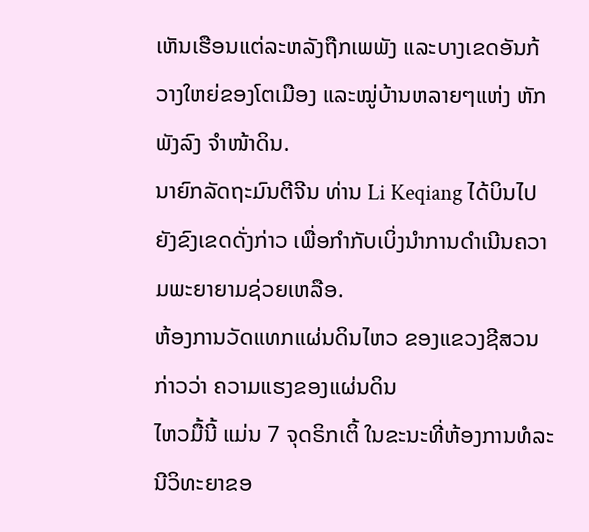ເຫັນເຮືອນແຕ່ລະຫລັງຖືກເພພັງ ແລະບາງເຂດອັນກ້ວາງໃຫຍ່ຂອງໂຕເມືອງ ແລະໝູ່ບ້ານຫລາຍໆແຫ່ງ ຫັກພັງລົງ ຈໍາໜ້າດິນ.
ນາຍົກລັດຖະມົນຕີຈີນ ທ່ານ Li Keqiang ໄດ້ບິນໄປຍັງຂົງເຂດດັ່ງກ່າວ ເພື່ອກໍາກັບເບິ່ງນໍາການດໍາເນີນຄວາມພະຍາຍາມຊ່ວຍເຫລືອ.
ຫ້ອງການວັດແທກແຜ່ນດິນໄຫວ ຂອງແຂວງຊີສວນ ກ່າວວ່າ ຄວາມແຮງຂອງແຜ່ນດິນ
ໄຫວມື້ນີ້ ແມ່ນ 7 ຈຸດຣິກເຕິ້ ໃນຂະນະທີ່ຫ້ອງການທໍລະນີວິທະຍາຂອ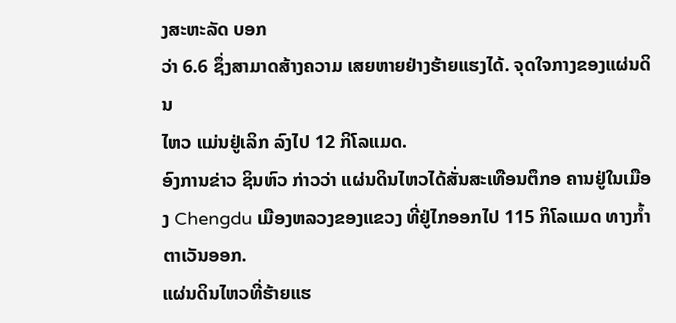ງສະຫະລັດ ບອກ
ວ່າ 6.6 ຊຶ່ງສາມາດສ້າງຄວາມ ເສຍຫາຍຢ່າງຮ້າຍແຮງໄດ້. ຈຸດໃຈກາງຂອງແຜ່ນດິນ
ໄຫວ ແມ່ນຢູ່ເລິກ ລົງໄປ 12 ກິໂລແມດ.
ອົງການຂ່າວ ຊິນຫົວ ກ່າວວ່າ ແຜ່ນດິນໄຫວໄດ້ສັ່ນສະເທືອນຕຶກອ ຄານຢູ່ໃນເມືອງ Chengdu ເມືອງຫລວງຂອງແຂວງ ທີ່ຢູ່ໄກອອກໄປ 115 ກິໂລແມດ ທາງກໍ້າຕາເວັນອອກ.
ແຜ່ນດິນໄຫວທີ່ຮ້າຍແຮ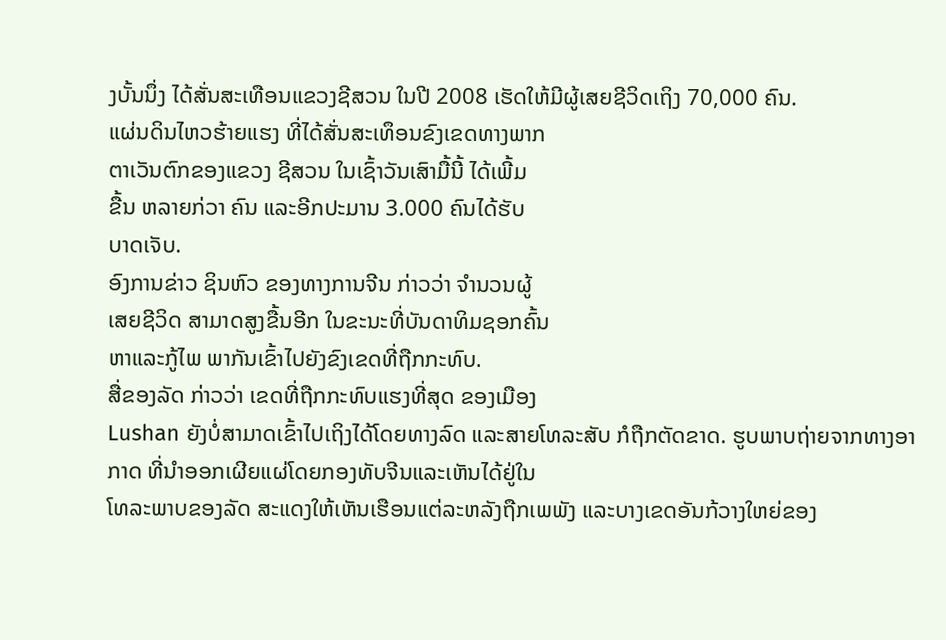ງບັ້ນນຶ່ງ ໄດ້ສັ່ນສະເທືອນແຂວງຊີສວນ ໃນປີ 2008 ເຮັດໃຫ້ມີຜູ້ເສຍຊີວິດເຖິງ 70,000 ຄົນ.
ແຜ່ນດິນໄຫວຮ້າຍແຮງ ທີ່ໄດ້ສັ່ນສະເທຶອນຂົງເຂດທາງພາກ
ຕາເວັນຕົກຂອງແຂວງ ຊີສວນ ໃນເຊົ້າວັນເສົາມື້ນີ້ ໄດ້ເພີ້ມ
ຂື້ນ ຫລາຍກ່ວາ ຄົນ ແລະອີກປະມານ 3.000 ຄົນໄດ້ຮັບ
ບາດເຈັບ.
ອົງການຂ່າວ ຊິນຫົວ ຂອງທາງການຈີນ ກ່າວວ່າ ຈໍານວນຜູ້
ເສຍຊີວິດ ສາມາດສູງຂື້ນອີກ ໃນຂະນະທີ່ບັນດາທິມຊອກຄົ້ນ
ຫາແລະກູ້ໄພ ພາກັນເຂົ້າໄປຍັງຂົງເຂດທີ່ຖືກກະທົບ.
ສື່ຂອງລັດ ກ່າວວ່າ ເຂດທີ່ຖືກກະທົບແຮງທີ່ສຸດ ຂອງເມືອງ
Lushan ຍັງບໍ່ສາມາດເຂົ້າໄປເຖິງໄດ້ໂດຍທາງລົດ ແລະສາຍໂທລະສັບ ກໍຖືກຕັດຂາດ. ຮູບພາບຖ່າຍຈາກທາງອາ ກາດ ທີ່ນໍາອອກເຜີຍແຜ່ໂດຍກອງທັບຈີນແລະເຫັນໄດ້ຢູ່ໃນ
ໂທລະພາບຂອງລັດ ສະແດງໃຫ້ເຫັນເຮືອນແຕ່ລະຫລັງຖືກເພພັງ ແລະບາງເຂດອັນກ້ວາງໃຫຍ່ຂອງ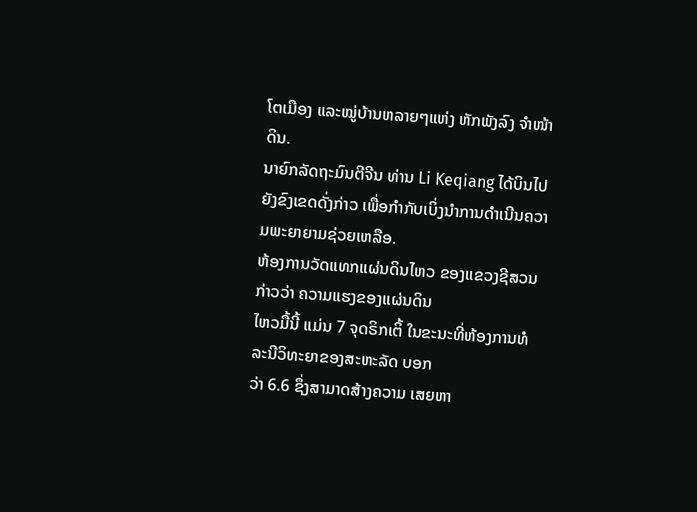ໂຕເມືອງ ແລະໝູ່ບ້ານຫລາຍໆແຫ່ງ ຫັກພັງລົງ ຈໍາໜ້າດິນ.
ນາຍົກລັດຖະມົນຕີຈີນ ທ່ານ Li Keqiang ໄດ້ບິນໄປຍັງຂົງເຂດດັ່ງກ່າວ ເພື່ອກໍາກັບເບິ່ງນໍາການດໍາເນີນຄວາມພະຍາຍາມຊ່ວຍເຫລືອ.
ຫ້ອງການວັດແທກແຜ່ນດິນໄຫວ ຂອງແຂວງຊີສວນ ກ່າວວ່າ ຄວາມແຮງຂອງແຜ່ນດິນ
ໄຫວມື້ນີ້ ແມ່ນ 7 ຈຸດຣິກເຕິ້ ໃນຂະນະທີ່ຫ້ອງການທໍລະນີວິທະຍາຂອງສະຫະລັດ ບອກ
ວ່າ 6.6 ຊຶ່ງສາມາດສ້າງຄວາມ ເສຍຫາ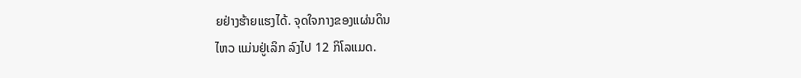ຍຢ່າງຮ້າຍແຮງໄດ້. ຈຸດໃຈກາງຂອງແຜ່ນດິນ
ໄຫວ ແມ່ນຢູ່ເລິກ ລົງໄປ 12 ກິໂລແມດ.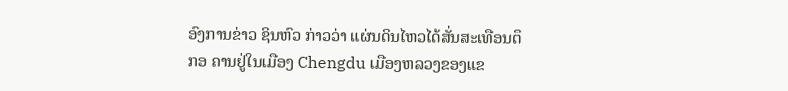ອົງການຂ່າວ ຊິນຫົວ ກ່າວວ່າ ແຜ່ນດິນໄຫວໄດ້ສັ່ນສະເທືອນຕຶກອ ຄານຢູ່ໃນເມືອງ Chengdu ເມືອງຫລວງຂອງແຂ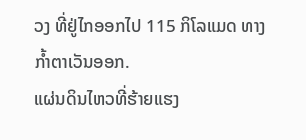ວງ ທີ່ຢູ່ໄກອອກໄປ 115 ກິໂລແມດ ທາງກໍ້າຕາເວັນອອກ.
ແຜ່ນດິນໄຫວທີ່ຮ້າຍແຮງ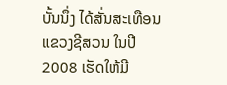ບັ້ນນຶ່ງ ໄດ້ສັ່ນສະເທືອນແຂວງຊີສວນ ໃນປີ 2008 ເຮັດໃຫ້ມີ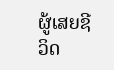ຜູ້ເສຍຊີວິດ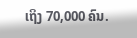ເຖິງ 70,000 ຄົນ.